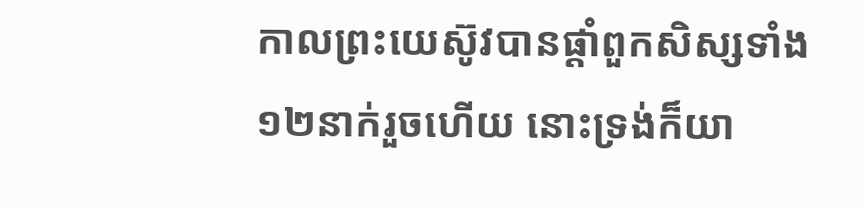កាលព្រះយេស៊ូវបានផ្តាំពួកសិស្សទាំង១២នាក់រួចហើយ នោះទ្រង់ក៏យា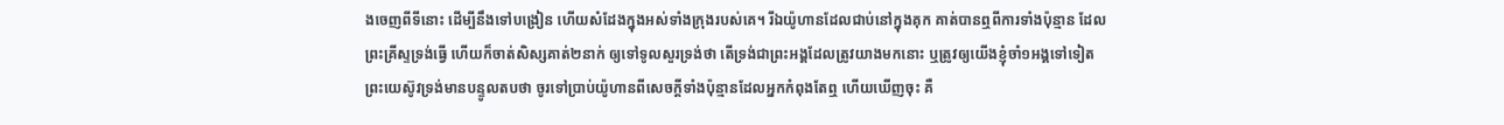ងចេញពីទីនោះ ដើម្បីនឹងទៅបង្រៀន ហើយសំដែងក្នុងអស់ទាំងក្រុងរបស់គេ។ រីឯយ៉ូហានដែលជាប់នៅក្នុងគុក គាត់បានឮពីការទាំងប៉ុន្មាន ដែលព្រះគ្រីស្ទទ្រង់ធ្វើ ហើយក៏ចាត់សិស្សគាត់២នាក់ ឲ្យទៅទូលសួរទ្រង់ថា តើទ្រង់ជាព្រះអង្គដែលត្រូវយាងមកនោះ ឬត្រូវឲ្យយើងខ្ញុំចាំ១អង្គទៅទៀត ព្រះយេស៊ូវទ្រង់មានបន្ទូលតបថា ចូរទៅប្រាប់យ៉ូហានពីសេចក្ដីទាំងប៉ុន្មានដែលអ្នកកំពុងតែឮ ហើយឃើញចុះ គឺ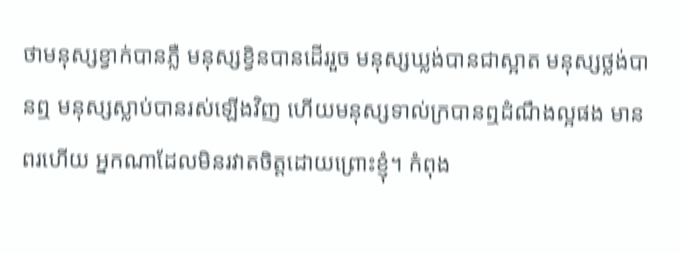ថាមនុស្សខ្វាក់បានភ្លឺ មនុស្សខ្វិនបានដើររួច មនុស្សឃ្លង់បានជាស្អាត មនុស្សថ្លង់បានឮ មនុស្សស្លាប់បានរស់ឡើងវិញ ហើយមនុស្សទាល់ក្របានឮដំណឹងល្អផង មានពរហើយ អ្នកណាដែលមិនរវាតចិត្តដោយព្រោះខ្ញុំ។ កំពុង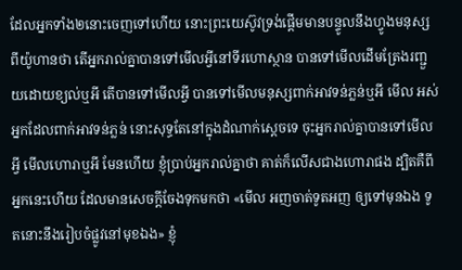ដែលអ្នកទាំង២នោះចេញទៅហើយ នោះព្រះយេស៊ូវទ្រង់ផ្តើមមានបន្ទូលនឹងហ្វូងមនុស្ស ពីយ៉ូហានថា តើអ្នករាល់គ្នាបានទៅមើលអ្វីនៅទីរហោស្ថាន បានទៅមើលដើមត្រែងរញ្ជួយដោយខ្យល់ឬអី តើបានទៅមើលអ្វី បានទៅមើលមនុស្សពាក់អាវទន់ភ្លន់ឬអី មើល អស់អ្នកដែលពាក់អាវទន់ភ្លន់ នោះសុទ្ធតែនៅក្នុងដំណាក់ស្តេចទេ ចុះអ្នករាល់គ្នាបានទៅមើលអ្វី មើលហោរាឬអី មែនហើយ ខ្ញុំប្រាប់អ្នករាល់គ្នាថា គាត់ក៏លើសជាងហោរាផង ដ្បិតគឺពីអ្នកនេះហើយ ដែលមានសេចក្ដីចែងទុកមកថា «មើល អញចាត់ទូតអញ ឲ្យទៅមុនឯង ទូតនោះនឹងរៀបចំផ្លូវនៅមុខឯង» ខ្ញុំ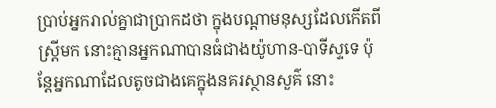ប្រាប់អ្នករាល់គ្នាជាប្រាកដថា ក្នុងបណ្តាមនុស្សដែលកើតពីស្ត្រីមក នោះគ្មានអ្នកណាបានធំជាងយ៉ូហាន-បាទីស្ទទេ ប៉ុន្តែអ្នកណាដែលតូចជាងគេក្នុងនគរស្ថានសួគ៌ នោះ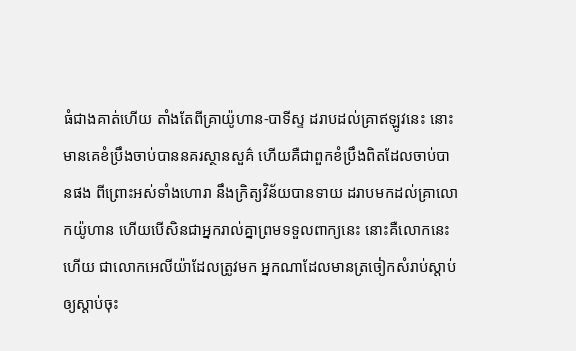ធំជាងគាត់ហើយ តាំងតែពីគ្រាយ៉ូហាន-បាទីស្ទ ដរាបដល់គ្រាឥឡូវនេះ នោះមានគេខំប្រឹងចាប់បាននគរស្ថានសួគ៌ ហើយគឺជាពួកខំប្រឹងពិតដែលចាប់បានផង ពីព្រោះអស់ទាំងហោរា នឹងក្រិត្យវិន័យបានទាយ ដរាបមកដល់គ្រាលោកយ៉ូហាន ហើយបើសិនជាអ្នករាល់គ្នាព្រមទទួលពាក្យនេះ នោះគឺលោកនេះហើយ ជាលោកអេលីយ៉ាដែលត្រូវមក អ្នកណាដែលមានត្រចៀកសំរាប់ស្តាប់ ឲ្យស្តាប់ចុះ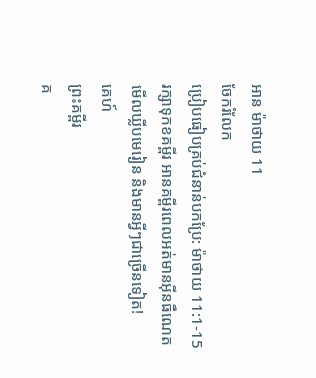អាន ម៉ាថាយ 11
ចែករំលែក
ប្រៀបធៀបគ្រប់ជំនាន់បកប្រែ: ម៉ាថាយ 11:1-15
រក្សាទុកខគម្ពីរ អានគម្ពីរពេលអត់មានអ៊ីនធឺណេត មើលឃ្លីបមេរៀន និងមានអ្វីៗជាច្រើនទៀត!
គេហ៍
ព្រះគម្ពីរ
គ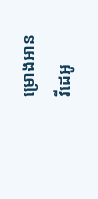ម្រោងអាន
វីដេអូ